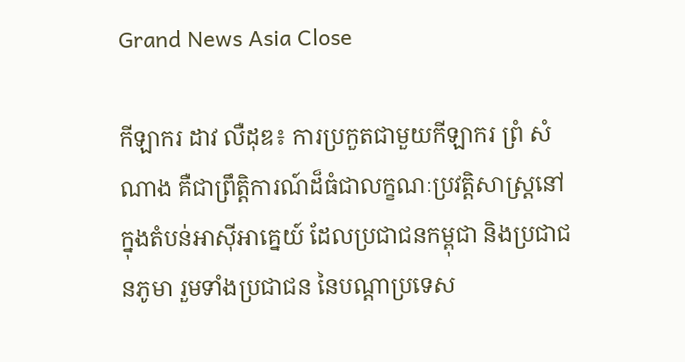Grand News Asia Close

កីឡាករ ដាវ លឺដុឌ៖ ការប្រកួតជាមួយកីឡាករ ព្រំ សំណាង គឺជាព្រឹត្តិការណ៍ដ៏ធំជាលក្ខណៈប្រវត្តិសាស្ត្រនៅក្នុងតំបន់អាស៊ីអាគ្នេយ៍ ដែលប្រជាជនកម្ពុជា និងប្រជាជនភូមា រួមទាំងប្រជាជន នៃបណ្តាប្រទេស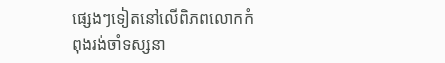ផ្សេងៗទៀតនៅលើពិភពលោកកំពុងរង់ចាំទស្សនា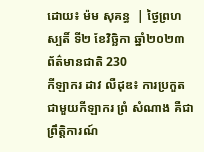ដោយ៖ ម៉ម សុគន្ធ  | ថ្ងៃព្រហស្បតិ៍ ទី២ ខែវិច្ឆិកា ឆ្នាំ២០២៣ ព័ត៌មានជាតិ 230
កីឡាករ ដាវ លឺដុឌ៖ ការប្រកួតជាមួយកីឡាករ ព្រំ សំណាង គឺជាព្រឹត្តិការណ៍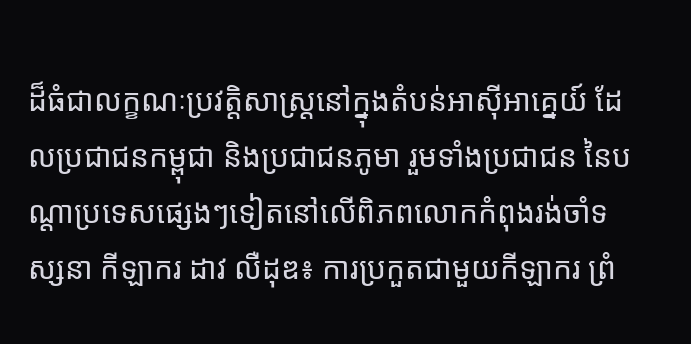ដ៏ធំជាលក្ខណៈប្រវត្តិសាស្ត្រនៅក្នុងតំបន់អាស៊ីអាគ្នេយ៍ ដែលប្រជាជនកម្ពុជា និងប្រជាជនភូមា រួមទាំងប្រជាជន នៃបណ្តាប្រទេសផ្សេងៗទៀតនៅលើពិភពលោកកំពុងរង់ចាំទស្សនា កីឡាករ ដាវ លឺដុឌ៖ ការប្រកួតជាមួយកីឡាករ ព្រំ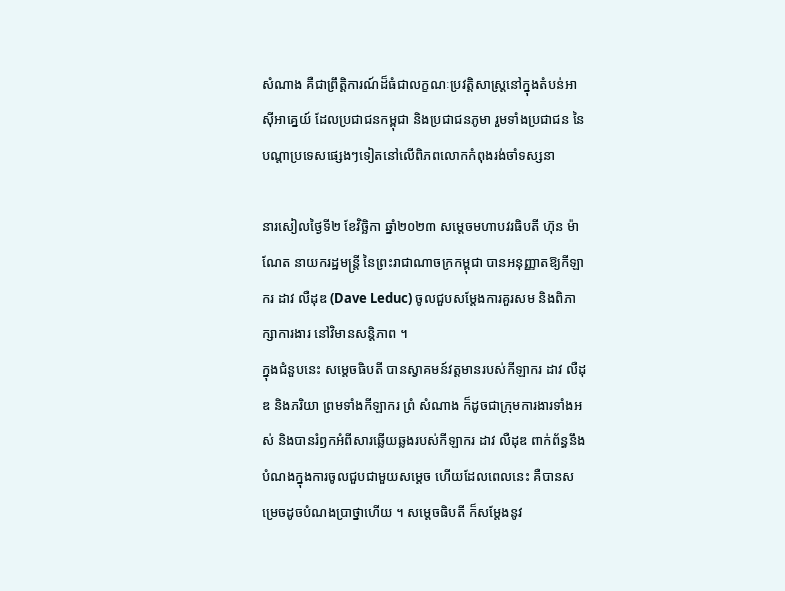សំណាង គឺជាព្រឹត្តិការណ៍ដ៏ធំជាលក្ខណៈប្រវត្តិសាស្ត្រនៅក្នុងតំបន់អាស៊ីអាគ្នេយ៍ ដែលប្រជាជនកម្ពុជា និងប្រជាជនភូមា រួមទាំងប្រជាជន នៃបណ្តាប្រទេសផ្សេងៗទៀតនៅលើពិភពលោកកំពុងរង់ចាំទស្សនា

នារសៀលថ្ងៃទី២ ខែវិច្ឆិកា ឆ្នាំ២០២៣ សម្តេចមហាបវរធិបតី ហ៊ុន ម៉ាណែត នាយករដ្ឋមន្រ្តី នៃព្រះរាជាណាចក្រកម្ពុជា បានអនុញ្ញាតឱ្យកីឡាករ ដាវ លឺដុឌ (Dave Leduc) ចូលជួបសម្តែងការគួរសម និងពិភាក្សាការងារ នៅវិមានសន្តិភាព ។
ក្នុងជំនួបនេះ សម្តេចធិបតី បានស្វាគមន៍វត្តមានរបស់កីឡាករ ដាវ លឺដុឌ និងភរិយា ព្រមទាំងកីឡាករ ព្រំ សំណាង ក៏ដូចជាក្រុមការងារទាំងអស់ និងបានរំឭកអំពីសារឆ្លើយឆ្លងរបស់កីឡាករ ដាវ លឺដុឌ ពាក់ព័ន្ធនឹងបំណងក្នុងការចូលជួបជាមួយសម្តេច ហើយដែលពេលនេះ គឺបានសម្រេចដូចបំណងប្រាថ្នាហើយ ។ សម្តេចធិបតី ក៏សម្តែងនូវ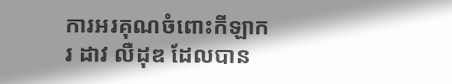ការអរគុណចំពោះកីឡាករ ដាវ លឺដុឌ ដែលបាន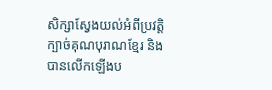សិក្សាស្វែងយល់អំពីប្រវត្តិក្បាច់គុណបុរាណខ្មែរ និងបានលើកឡើងប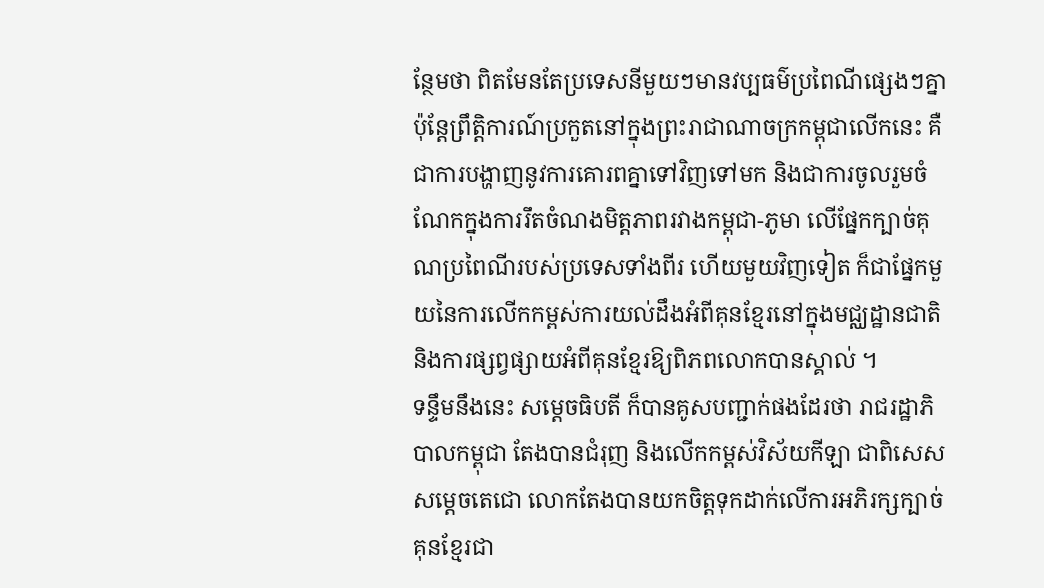ន្ថែមថា ពិតមែនតែប្រទេសនីមួយៗមានវប្បធម៌ប្រពៃណីផ្សេងៗគ្នា ប៉ុន្តែព្រឹត្តិការណ៍ប្រកួតនៅក្នុងព្រះរាជាណាចក្រកម្ពុជាលើកនេះ គឺជាការបង្ហាញនូវការគោរពគ្នាទៅវិញទៅមក និងជាការចូលរួមចំណែកក្នុងការរឹតចំណងមិត្តភាពរវាងកម្ពុជា-ភូមា លើផ្នែកក្បាច់គុណប្រពៃណីរបស់ប្រទេសទាំងពីរ ហើយមួយវិញទៀត ក៏ជាផ្នែកមួយនៃការលើកកម្ពស់ការយល់ដឹងអំពីគុនខ្មែរនៅក្នុងមជ្ឈដ្ឋានជាតិ និងការផ្សព្វផ្សាយអំពីគុនខ្មែរឱ្យពិភពលោកបានស្គាល់ ។
ទន្ទឹមនឹងនេះ សម្តេចធិបតី ក៏បានគូសបញ្ជាក់ផងដែរថា រាជរដ្ឋាភិបាលកម្ពុជា តែងបានជំរុញ និងលើកកម្ពស់វិស័យកីឡា ជាពិសេស សម្តេចតេជោ លោកតែងបានយកចិត្តទុកដាក់លើការអភិរក្សក្បាច់គុនខ្មែរជា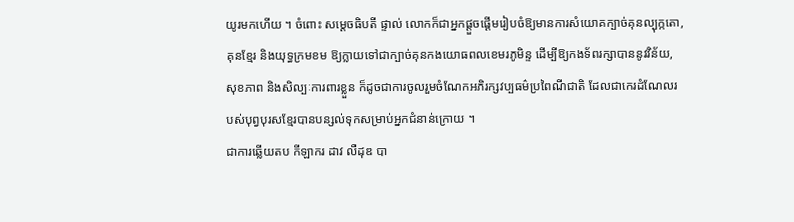យូរមកហើយ ។ ចំពោះ សម្តេចធិបតី ផ្ទាល់ លោកក៏ជាអ្នកផ្តួចផ្តើមរៀបចំឱ្យមានការសំយោគក្បាច់គុនល្បុក្កតោ, គុនខ្មែរ និងយុទ្ធក្រមខម ឱ្យក្លាយទៅជាក្បាច់គុនកងយោធពលខេមរភូមិន្ទ ដើម្បីឱ្យកងទ័ពរក្សាបាននូវវិន័យ, សុខភាព និងសិល្បៈការពារខ្លួន ក៏ដូចជាការចូលរួមចំណែកអភិរក្សវប្បធម៌ប្រពៃណីជាតិ ដែលជាកេរដំណែលរបស់បុព្វបុរសខ្មែរបានបន្សល់ទុកសម្រាប់អ្នកជំនាន់ក្រោយ ។
ជាការឆ្លើយតប កីឡាករ ដាវ លឺដុឌ បា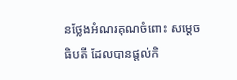នថ្លែងអំណរគុណចំពោះ សម្តេចធិបតី ដែលបានផ្តល់កិ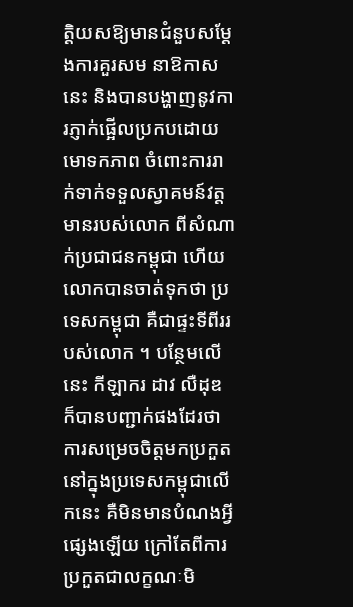ត្តិយសឱ្យមានជំនួបសម្តែងការគួរសម នាឱកាសនេះ និងបានបង្ហាញនូវការភ្ញាក់ផ្អើលប្រកបដោយមោទកភាព ចំពោះការរាក់ទាក់ទទួលស្វាគមន៍វត្តមានរបស់លោក ពីសំណាក់ប្រជាជនកម្ពុជា ហើយលោកបានចាត់ទុកថា ប្រទេសកម្ពុជា គឺជាផ្ទះទីពីររបស់លោក ។ បន្ថែមលើនេះ កីឡាករ ដាវ លឺដុឌ ក៏បានបញ្ជាក់ផងដែរថា ការសម្រេចចិត្តមកប្រកួតនៅក្នុងប្រទេសកម្ពុជាលើកនេះ គឺមិនមានបំណងអ្វីផ្សេងឡើយ ក្រៅតែពីការប្រកួតជាលក្ខណៈមិ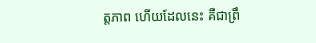ត្តភាព ហើយដែលនេះ គឺជាព្រឹ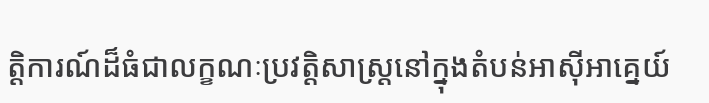ត្តិការណ៍ដ៏ធំជាលក្ខណៈប្រវត្តិសាស្ត្រនៅក្នុងតំបន់អាស៊ីអាគ្នេយ៍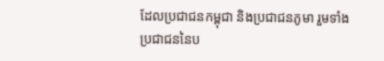ដែលប្រជាជនកម្ពុជា និងប្រជាជនភូមា រួមទាំងប្រជាជននៃប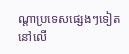ណ្តាប្រទេសផ្សេងៗទៀតនៅលើ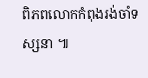ពិភពលោកកំពុងរង់ចាំទស្សនា ៕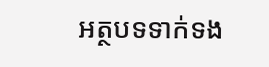អត្ថបទទាក់ទង